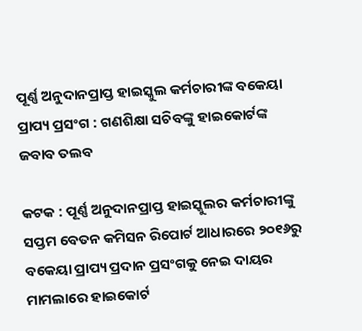ପୂର୍ଣ୍ଣ ଅନୁଦାନପ୍ରାପ୍ତ ହାଇସ୍କୁଲ କର୍ମଚାରୀଙ୍କ ବକେୟା ପ୍ରାପ୍ୟ ପ୍ରସଂଗ : ଗଣଶିକ୍ଷା ସଚିବଙ୍କୁ ହାଇକୋର୍ଟଙ୍କ ଜବାବ ତଲବ

କଟକ : ପୂର୍ଣ୍ଣ ଅନୁଦାନପ୍ରାପ୍ତ ହାଇସ୍କୁଲର କର୍ମଚାରୀଙ୍କୁ ସପ୍ତମ ବେତନ କମିସନ ରିପୋର୍ଟ ଆଧାରରେ ୨୦୧୬ରୁ ବକେୟା ପ୍ରାପ୍ୟ ପ୍ରଦାନ ପ୍ରସଂଗକୁ ନେଇ ଦାୟର ମାମଲାରେ ହାଇକୋର୍ଟ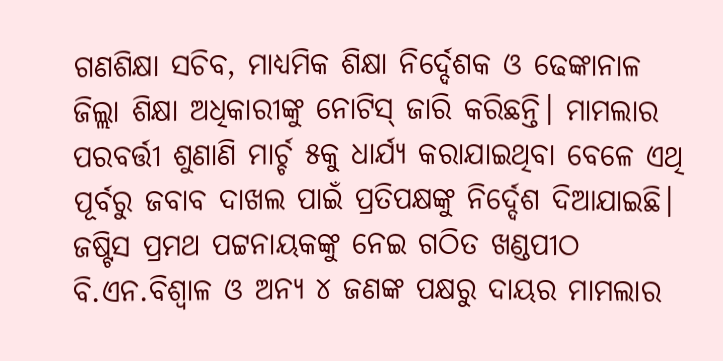ଗଣଶିକ୍ଷା ସଚିବ, ମାଧ୍ୟମିକ ଶିକ୍ଷା ନିର୍ଦ୍ଦେଶକ ଓ ଢେଙ୍କାନାଳ ଜିଲ୍ଲା ଶିକ୍ଷା ଅଧିକାରୀଙ୍କୁ ନୋଟିସ୍ ଜାରି କରିଛନ୍ତି। ମାମଲାର ପରବର୍ତ୍ତୀ ଶୁଣାଣି ମାର୍ଚ୍ଚ ୫କୁ ଧାର୍ଯ୍ୟ କରାଯାଇଥିବା ବେଳେ ଏଥି ପୂର୍ବରୁ ଜବାବ ଦାଖଲ ପାଇଁ ପ୍ରତିପକ୍ଷଙ୍କୁ ନିର୍ଦ୍ଦେଶ ଦିଆଯାଇଛି। ଜଷ୍ଟିସ ପ୍ରମଥ ପଟ୍ଟନାୟକଙ୍କୁ ନେଇ ଗଠିତ ଖଣ୍ଡପୀଠ ବି.ଏନ.ବିଶ୍ବାଳ ଓ ଅନ୍ୟ ୪ ଜଣଙ୍କ ପକ୍ଷରୁ ଦାୟର ମାମଲାର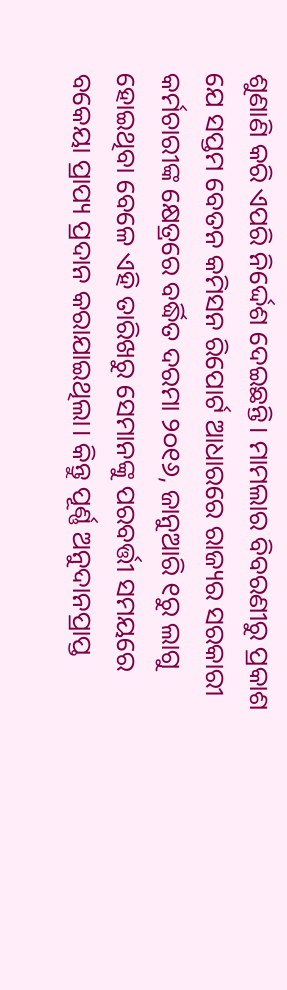ଶୁଣାଣି କରି ଏପରି ନିର୍ଦ୍ଦେଶ ଦେଇଛନ୍ତି। ମାମଲାର ବିବରଣୀରୁ ପ୍ରକାଶ ଯେ ସପ୍ତମ ବେତନ କମିସନ ରିପୋର୍ଟ ଆଧାରରେ ରାଜ୍ୟର ସରକାରୀ କର୍ମଚାରୀଙ୍କ କ୍ଷେତ୍ରରେ ବର୍ଦ୍ଧିତ ଦରମା ୨୦୧୬, ଜାନୁଆରି ୧ରୁ ଲାଗୁ ହୋଇଥିବା ବେଳେ ଏହି ତାରିଖରୁ ସେମାନଙ୍କୁ ପରବର୍ତ୍ତୀ ସମୟରେ ବକେୟା ପ୍ରାପ୍ୟ ପ୍ରଦାନ କରାଯାଇଥିଲା। କିନ୍ତୁ ପୂର୍ଣ୍ଣ ଅନୁଦାନପ୍ରାପ୍ତ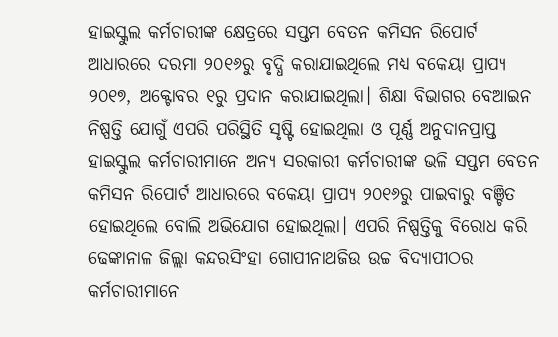ହାଇସ୍କୁଲ କର୍ମଚାରୀଙ୍କ କ୍ଷେତ୍ରରେ ସପ୍ତମ ବେତନ କମିସନ ରିପୋର୍ଟ ଆଧାରରେ ଦରମା ୨୦୧୬ରୁ ବୃଦ୍ଧି କରାଯାଇଥିଲେ ମଧ୍ୟ ବକେୟା ପ୍ରାପ୍ୟ ୨୦୧୭, ଅକ୍ଟୋବର ୧ରୁ ପ୍ରଦାନ କରାଯାଇଥିଲା। ଶିକ୍ଷା ବିଭାଗର ବେଆଇନ ନିଷ୍ପତ୍ତି ଯୋଗୁଁ ଏପରି ପରିସ୍ଥିତି ସୃଷ୍ଟି ହୋଇଥିଲା ଓ ପୂର୍ଣ୍ଣ ଅନୁଦାନପ୍ରାପ୍ତ ହାଇସ୍କୁଲ କର୍ମଚାରୀମାନେ ଅନ୍ୟ ସରକାରୀ କର୍ମଚାରୀଙ୍କ ଭଳି ସପ୍ତମ ବେତନ କମିସନ ରିପୋର୍ଟ ଆଧାରରେ ବକେୟା ପ୍ରାପ୍ୟ ୨୦୧୬ରୁ ପାଇବାରୁ ବଞ୍ଚିତ ହୋଇଥିଲେ ବୋଲି ଅଭିଯୋଗ ହୋଇଥିଲା। ଏପରି ନିଷ୍ପତ୍ତିକୁ ବିରୋଧ‌ କରି ଢେଙ୍କାନାଳ ଜିଲ୍ଲା କନ୍ଦରସିଂହା ଗୋପୀନାଥଜିଉ ଉଚ୍ଚ ବିଦ୍ୟାପୀଠର କର୍ମଚାରୀମାନେ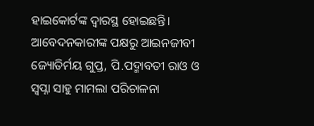ହାଇକୋର୍ଟଙ୍କ ଦ୍ବାରସ୍ଥ ହୋଇଛନ୍ତି। ଆବେଦନକାରୀଙ୍କ ପକ୍ଷରୁ ଆଇନଜୀବୀ ଜ୍ୟୋତିର୍ମୟ ଗୁପ୍ତ, ପି.ପଦ୍ମାବତୀ ରାଓ ଓ ସ୍ବପ୍ନା ସାହୁ ମାମଲା ପରିଚାଳନା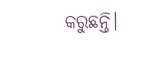କରୁଛନ୍ତି।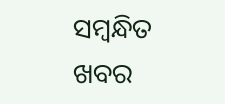ସମ୍ବନ୍ଧିତ ଖବର